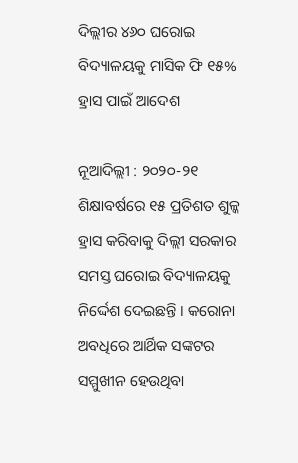ଦିଲ୍ଲୀର ୪୬୦ ଘରୋଇ ବିଦ୍ୟାଳୟକୁ ମାସିକ ଫି ୧୫% ହ୍ରାସ ପାଇଁ ଆଦେଶ

ନୂଆଦିଲ୍ଲୀ : ୨୦୨୦-୨୧ ଶିକ୍ଷାବର୍ଷରେ ୧୫ ପ୍ରତିଶତ ଶୁଳ୍କ ହ୍ରାସ କରିବାକୁ ଦିଲ୍ଲୀ ସରକାର ସମସ୍ତ ଘରୋଇ ବିଦ୍ୟାଳୟକୁ ନିର୍ଦ୍ଦେଶ ଦେଇଛନ୍ତି । କରୋନା ଅବଧିରେ ଆର୍ଥିକ ସଙ୍କଟର ସମ୍ମୁଖୀନ ହେଉଥିବା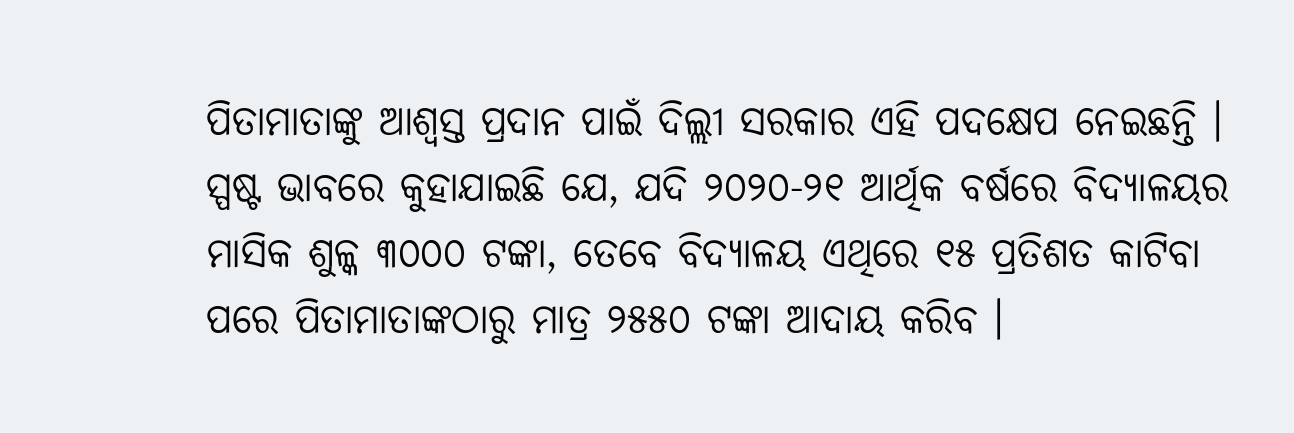ପିତାମାତାଙ୍କୁ ଆଶ୍ୱସ୍ତ ପ୍ରଦାନ ପାଇଁ ଦିଲ୍ଲୀ ସରକାର ଏହି ପଦକ୍ଷେପ ନେଇଛନ୍ତି । ସ୍ପଷ୍ଟ ଭାବରେ କୁହାଯାଇଛି ଯେ, ଯଦି ୨୦୨୦-୨୧ ଆର୍ଥିକ ବର୍ଷରେ ବିଦ୍ୟାଳୟର ମାସିକ ଶୁଳ୍କ ୩୦୦୦ ଟଙ୍କା, ତେବେ ବିଦ୍ୟାଳୟ ଏଥିରେ ୧୫ ପ୍ରତିଶତ କାଟିବା ପରେ ପିତାମାତାଙ୍କଠାରୁ ମାତ୍ର ୨୫୫୦ ଟଙ୍କା ଆଦାୟ କରିବ ।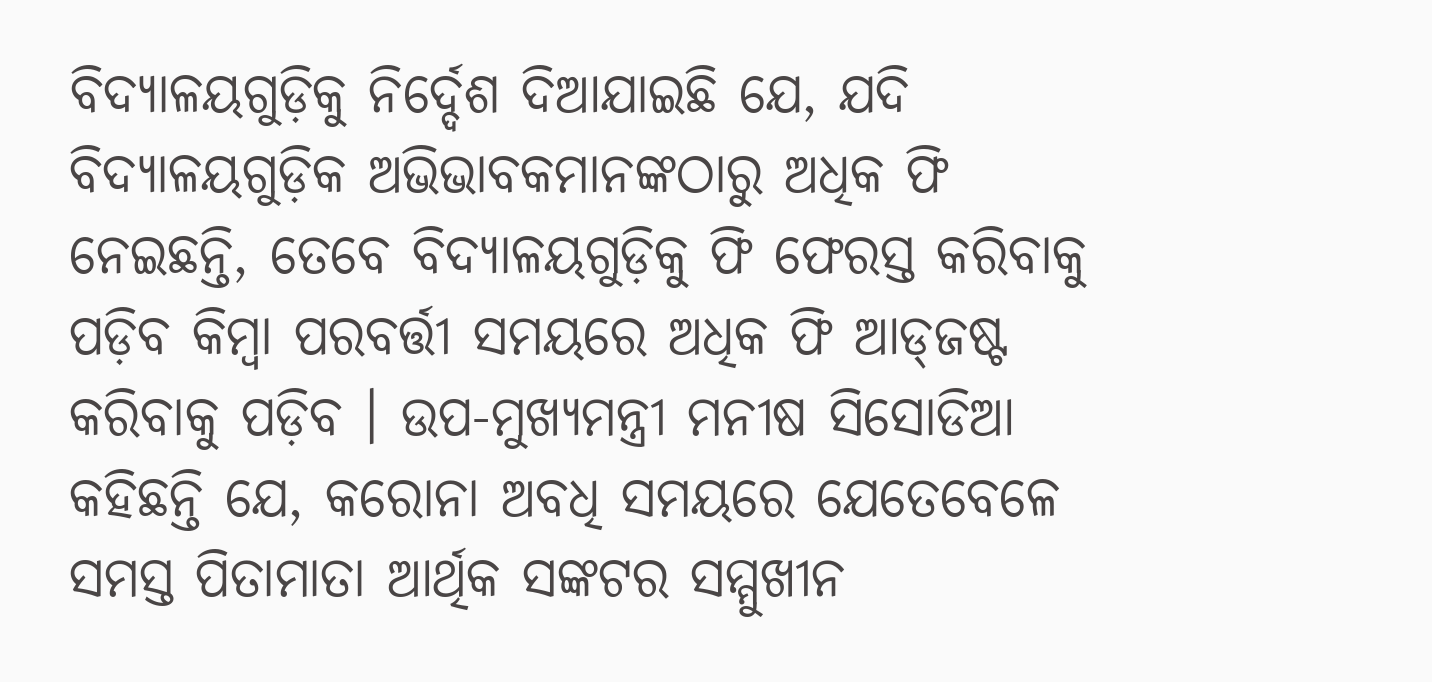ବିଦ୍ୟାଳୟଗୁଡ଼ିକୁ ନିର୍ଦ୍ଦେଶ ଦିଆଯାଇଛି ଯେ, ଯଦି ବିଦ୍ୟାଳୟଗୁଡ଼ିକ ଅଭିଭାବକମାନଙ୍କଠାରୁ ଅଧିକ ଫି ନେଇଛନ୍ତି, ତେବେ ବିଦ୍ୟାଳୟଗୁଡ଼ିକୁ ଫି ଫେରସ୍ତ କରିବାକୁ ପଡ଼ିବ କିମ୍ବା ପରବର୍ତ୍ତୀ ସମୟରେ ଅଧିକ ଫି ଆଡ୍‌ଜଷ୍ଟ କରିବାକୁ ପଡ଼ିବ । ଉପ-ମୁଖ୍ୟମନ୍ତ୍ରୀ ମନୀଷ ସିସୋଡିଆ କହିଛନ୍ତି ଯେ, କରୋନା ଅବଧି ସମୟରେ ଯେତେବେଳେ ସମସ୍ତ ପିତାମାତା ଆର୍ଥିକ ସଙ୍କଟର ସମ୍ମୁଖୀନ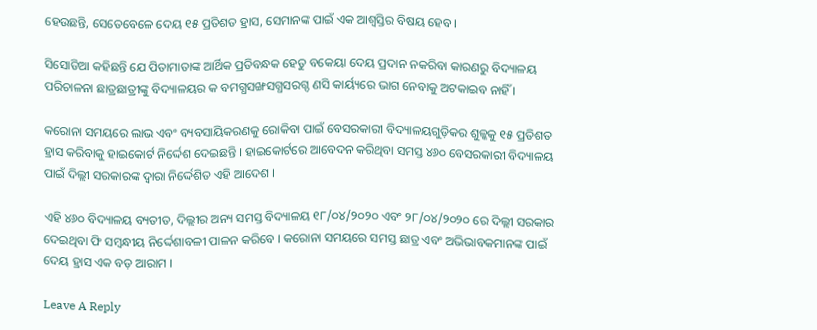ହେଉଛନ୍ତି, ସେତେବେଳେ ଦେୟ ୧୫ ପ୍ରତିଶତ ହ୍ରାସ, ସେମାନଙ୍କ ପାଇଁ ଏକ ଆଶ୍ୱସ୍ତିର ବିଷୟ ହେବ ।

ସିସୋଡିଆ କହିଛନ୍ତି ଯେ ପିତାମାତାଙ୍କ ଆର୍ଥିକ ପ୍ରତିବନ୍ଧକ ହେତୁ ବକେୟା ଦେୟ ପ୍ରଦାନ ନକରିବା କାରଣରୁ ବିଦ୍ୟାଳୟ ପରିଚାଳନା ଛାତ୍ରଛାତ୍ରୀଙ୍କୁ ବିଦ୍ୟାଳୟର କ ବମଗ୍ଧସଙ୍ଖସଗ୍ଧସରଗ୍ଦ ଣସି କାର୍ୟ୍ୟରେ ଭାଗ ନେବାକୁ ଅଟକାଇବ ନାହିଁ ।

କରୋନା ସମୟରେ ଲାଭ ଏବଂ ବ୍ୟବସାୟିକରଣକୁ ରୋକିବା ପାଇଁ ବେସରକାରୀ ବିଦ୍ୟାଳୟଗୁଡ଼ିକର ଶୁଳ୍କକୁ ୧୫ ପ୍ରତିଶତ ହ୍ରାସ କରିବାକୁ ହାଇକୋର୍ଟ ନିର୍ଦ୍ଦେଶ ଦେଇଛନ୍ତି । ହାଇକୋର୍ଟରେ ଆବେଦନ କରିଥିବା ସମସ୍ତ ୪୬୦ ବେସରକାରୀ ବିଦ୍ୟାଳୟ ପାଇଁ ଦିଲ୍ଲୀ ସରକାରଙ୍କ ଦ୍ୱାରା ନିର୍ଦ୍ଦେଶିତ ଏହି ଆଦେଶ ।

ଏହି ୪୬୦ ବିଦ୍ୟାଳୟ ବ୍ୟତୀତ, ଦିଲ୍ଲୀର ଅନ୍ୟ ସମସ୍ତ ବିଦ୍ୟାଳୟ ୧୮/୦୪/୨୦୨୦ ଏବଂ ୨୮/୦୪/୨୦୨୦ ରେ ଦିଲ୍ଲୀ ସରକାର ଦେଇଥିବା ଫି ସମ୍ବନ୍ଧୀୟ ନିର୍ଦ୍ଦେଶାବଳୀ ପାଳନ କରିବେ । କରୋନା ସମୟରେ ସମସ୍ତ ଛାତ୍ର ଏବଂ ଅଭିଭାବକମାନଙ୍କ ପାଇଁ ଦେୟ ହ୍ରାସ ଏକ ବଡ଼ ଆରାମ ।

Leave A Reply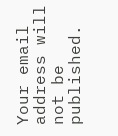Your email address will not be published.